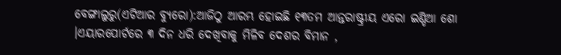ବେଙ୍ଗାଲୁରୁ(ଏଟିଆର ବ୍ୟୁରୋ):ଆଜିଠୁ ଆରମ୍ଭ ହୋଇଛି ୧୩ତମ ଆନ୍ତରାଷ୍ଟ୍ରୀୟ ଏରୋ ଇଣ୍ଡିଆ ଶୋ ।ଏୟାରପୋର୍ଟରେ ୩ ଦିନ ଧରି ଦେଖିବାକୁ ମିଳିବ ଦେଶର ବିମାନ ,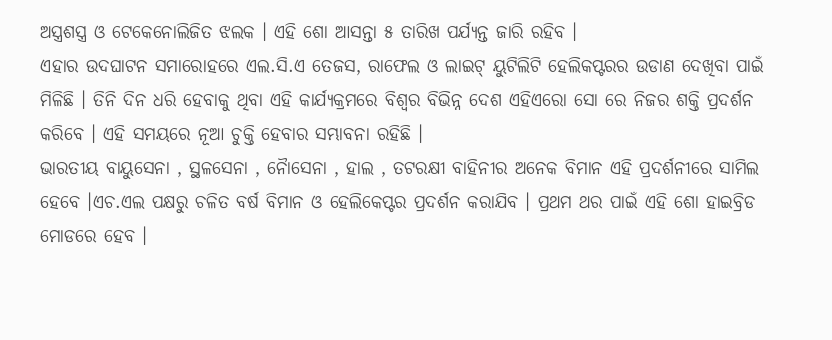ଅସ୍ତ୍ରଶସ୍ତ୍ର ଓ ଟେକେନୋଲିଜିତ ଝଲକ । ଏହି ଶୋ ଆସନ୍ତା ୫ ତାରିଖ ପର୍ଯ୍ୟନ୍ତ ଜାରି ରହିବ ।
ଏହାର ଉଦଘାଟନ ସମାରୋହରେ ଏଲ.ସି.ଏ ତେଜସ, ରାଫେଲ ଓ ଲାଇଟ୍ ୟୁଟିଲିଟି ହେଲିକପ୍ଟରର ଉଡାଣ ଦେଖିବା ପାଇଁ ମିଳିଛି । ତିନି ଦିନ ଧରି ହେବାକୁ ଥିବା ଏହି କାର୍ଯ୍ୟକ୍ରମରେ ବିଶ୍ୱର ବିଭିନ୍ନ ଦେଶ ଏହିଏରୋ ସୋ ରେ ନିଜର ଶକ୍ତି ପ୍ରଦର୍ଶନ କରିବେ । ଏହି ସମୟରେ ନୂଆ ଚୁକ୍ତି ହେବାର ସମ୍ଭାବନା ରହିଛି ।
ଭାରତୀୟ ବାୟୁସେନା , ସ୍ଥଳସେନା , ନୈାସେନା , ହାଲ , ତଟରକ୍ଷୀ ବାହିନୀର ଅନେକ ବିମାନ ଏହି ପ୍ରଦର୍ଶନୀରେ ସାମିଲ ହେବେ ।ଏଚ.ଏଲ ପକ୍ଷରୁ ଚଳିତ ବର୍ଷ ବିମାନ ଓ ହେଲିକେପ୍ଟର ପ୍ରଦର୍ଶନ କରାଯିବ । ପ୍ରଥମ ଥର ପାଇଁ ଏହି ଶୋ ହାଇବ୍ରିଡ ମୋଡରେ ହେବ ।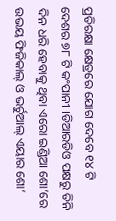ପ୍ରତିରକ୍ଷା କ୍ଷେତ୍ରରେ ଯୋଗ ଦେବେ ୧୪ ଟି ଦେଶର ୭୮ ଟି କଂପାନୀ ।ଡିଆରଡିଓ ପକ୍ଷରୁ ତିନି ଦିନ ଧରି ହେବାକୁ ଥିବା ଏରୋ ଇଣ୍ଡିଆ ଶୋ’ରେ ଉଭୟ ଫିଜିକାଲ୍ ଓ ଭର୍ଚୁଆଲ୍ ଏୟାର ଶୋ’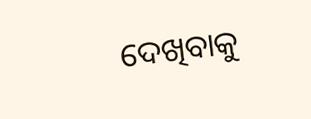ଦେଖିବାକୁ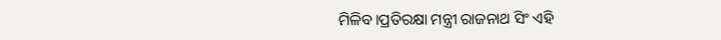ମିଳିବ।ପ୍ରତିରକ୍ଷା ମନ୍ତ୍ରୀ ରାଜନାଥ ସିଂ ଏହି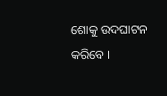ଶୋକୁ ଉଦଘାଟନ କରିବେ ।